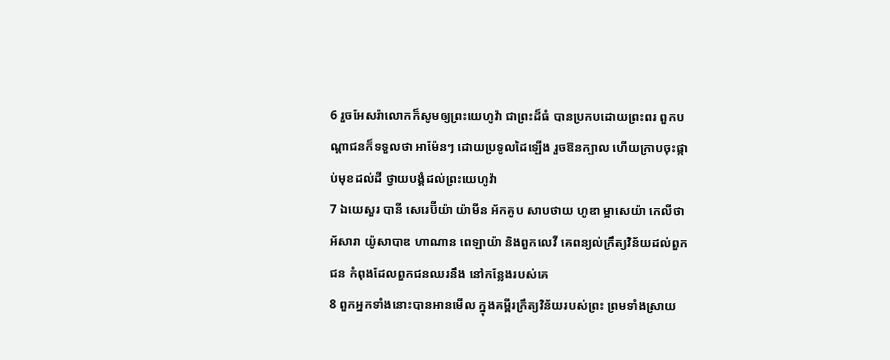6 រួចអែសរ៉ាលោកក៏សូមឲ្យព្រះយេហូវ៉ា ជាព្រះដ៏ធំ បានប្រកបដោយព្រះពរ ពួកបណ្តាជនក៏ទទួលថា អាម៉ែនៗ ដោយប្រទូលដៃឡើង រួចឱនក្បាល ហើយក្រាបចុះផ្កាប់មុខដល់ដី ថ្វាយបង្គំដល់ព្រះយេហូវ៉ា
7 ឯយេសួរ បានី សេរេប៊ីយ៉ា យ៉ាមីន អ័កគូប សាបថាយ ហូឌា ម្អាសេយ៉ា កេលីថា អ័សារា យ៉ូសាបាឌ ហាណាន ពេឡាយ៉ា និងពួកលេវី គេពន្យល់ក្រឹត្យវិន័យដល់ពួកជន កំពុងដែលពួកជនឈរនឹង នៅកន្លែងរបស់គេ
8 ពួកអ្នកទាំងនោះបានអានមើល ក្នុងគម្ពីរក្រឹត្យវិន័យរបស់ព្រះ ព្រមទាំងស្រាយ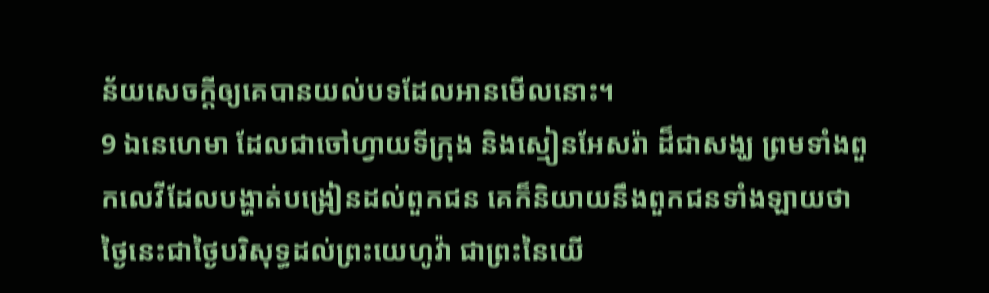ន័យសេចក្តីឲ្យគេបានយល់បទដែលអានមើលនោះ។
9 ឯនេហេមា ដែលជាចៅហ្វាយទីក្រុង និងស្មៀនអែសរ៉ា ដ៏ជាសង្ឃ ព្រមទាំងពួកលេវីដែលបង្ហាត់បង្រៀនដល់ពួកជន គេក៏និយាយនឹងពួកជនទាំងឡាយថា ថ្ងៃនេះជាថ្ងៃបរិសុទ្ធដល់ព្រះយេហូវ៉ា ជាព្រះនៃយើ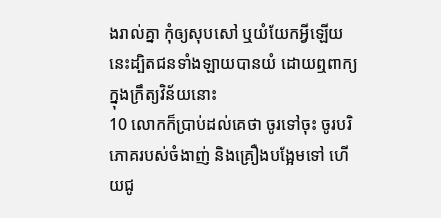ងរាល់គ្នា កុំឲ្យសុបសៅ ឬយំយែកអ្វីឡើយ នេះដ្បិតជនទាំងឡាយបានយំ ដោយឮពាក្យក្នុងក្រឹត្យវិន័យនោះ
10 លោកក៏ប្រាប់ដល់គេថា ចូរទៅចុះ ចូរបរិភោគរបស់ចំងាញ់ និងគ្រឿងបង្អែមទៅ ហើយជូ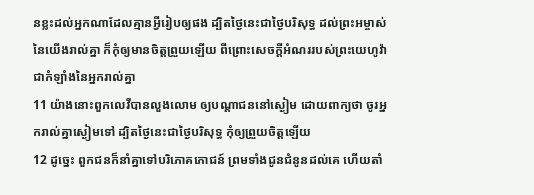នខ្លះដល់អ្នកណាដែលគ្មានអ្វីរៀបឲ្យផង ដ្បិតថ្ងៃនេះជាថ្ងៃបរិសុទ្ធ ដល់ព្រះអម្ចាស់នៃយើងរាល់គ្នា ក៏កុំឲ្យមានចិត្តព្រួយឡើយ ពីព្រោះសេចក្តីអំណររបស់ព្រះយេហូវ៉ាជាកំឡាំងនៃអ្នករាល់គ្នា
11 យ៉ាងនោះពួកលេវីបានលួងលោម ឲ្យបណ្តាជននៅស្ងៀម ដោយពាក្យថា ចូរអ្នករាល់គ្នាស្ងៀមទៅ ដ្បិតថ្ងៃនេះជាថ្ងៃបរិសុទ្ធ កុំឲ្យព្រួយចិត្តឡើយ
12 ដូច្នេះ ពួកជនក៏នាំគ្នាទៅបរិភោគភោជន៍ ព្រមទាំងជូនជំនូនដល់គេ ហើយតាំ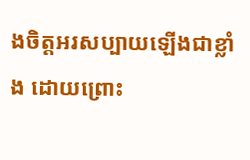ងចិត្តអរសប្បាយឡើងជាខ្លាំង ដោយព្រោះ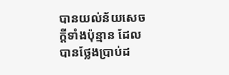បានយល់ន័យសេចក្តីទាំងប៉ុន្មាន ដែលបានថ្លែងប្រាប់ដ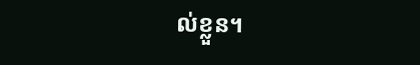ល់ខ្លួន។